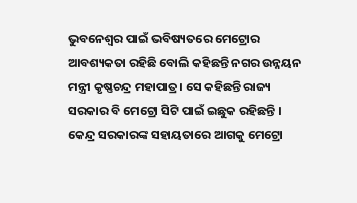ଭୁବନେଶ୍ୱର ପାଇଁ ଭବିଷ୍ୟତରେ ମେଟ୍ରୋର ଆବଶ୍ୟକତା ରହିଛି ବୋଲି କହିଛନ୍ତି ନଗର ଉନ୍ନୟନ ମନ୍ତ୍ରୀ କୃଷ୍ଣଚନ୍ଦ୍ର ମହାପାତ୍ର। ସେ କହିଛନ୍ତି ରାଜ୍ୟ ସରକାର ବି ମେଟ୍ରୋ ସିଟି ପାଇଁ ଇଛୁକ ରହିଛନ୍ତି । କେନ୍ଦ୍ର ସରକାରଙ୍କ ସହାୟତାରେ ଆଗକୁ ମେଟ୍ରୋ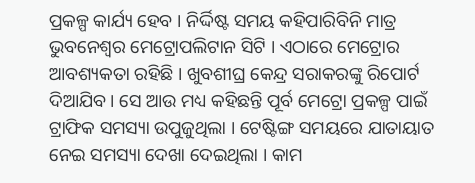ପ୍ରକଳ୍ପ କାର୍ଯ୍ୟ ହେବ । ନିର୍ଦ୍ଦିଷ୍ଟ ସମୟ କହିପାରିବିନି ମାତ୍ର ଭୁବନେଶ୍ୱର ମେଟ୍ରୋପଲିଟାନ ସିଟି । ଏଠାରେ ମେଟ୍ରୋର ଆବଶ୍ୟକତା ରହିଛି । ଖୁବଶୀଘ୍ର କେନ୍ଦ୍ର ସରାକରଙ୍କୁ ରିପୋର୍ଟ ଦିଆଯିବ । ସେ ଆଉ ମଧ୍ୟ କହିଛନ୍ତି ପୂର୍ବ ମେଟ୍ରୋ ପ୍ରକଳ୍ପ ପାଇଁ ଟ୍ରାଫିକ ସମସ୍ୟା ଉପୁଜୁଥିଲା । ଟେଷ୍ଟିଙ୍ଗ ସମୟରେ ଯାତାୟାତ ନେଇ ସମସ୍ୟା ଦେଖା ଦେଇଥିଲା । କାମ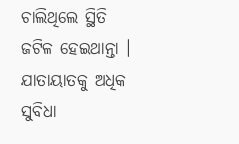ଚାଲିଥିଲେ ସ୍ଥିତି ଜଟିଳ ହେଇଥାନ୍ତା । ଯାତାୟାତକୁ ଅଧିକ ସୁବିଧା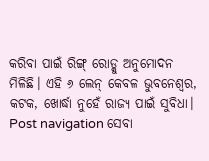କରିବା ପାଇଁ ରିଙ୍ଗ୍ ରୋଡ୍କୁ ଅନୁମୋଦନ ମିଳିଛି। ଏହି ୬ ଲେନ୍ କେବଳ ଭୁବନେଶ୍ୱର, କଟକ, ଖୋର୍ଦ୍ଧା ନୁହେଁ ରାଜ୍ୟ ପାଇଁ ସୁବିଧା। Post navigation ସେବା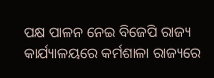ପକ୍ଷ ପାଳନ ନେଇ ବିଜେପି ରାଜ୍ୟ କାର୍ଯ୍ୟାଳୟରେ କର୍ମଶାଳା ରାଜ୍ୟରେ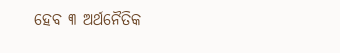ହେବ ୩ ଅର୍ଥନୈତିକ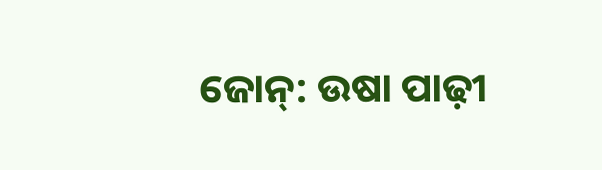ଜୋନ୍: ଉଷା ପାଢ଼ୀ